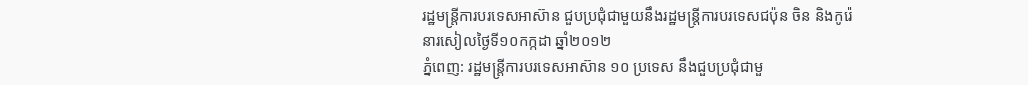រដ្ឋមន្ត្រីការបរទេសអាស៊ាន ជួបប្រជុំជាមួយនឹងរដ្ឋមន្ត្រីការបរទេសជប៉ុន ចិន និងកូរ៉េ
នារសៀលថ្ងៃទី១០កក្កដា ឆ្នាំ២០១២
ភ្នំពេញ: រដ្ឋមន្ត្រីការបរទេសអាស៊ាន ១០ ប្រទេស នឹងជួបប្រជុំជាមួ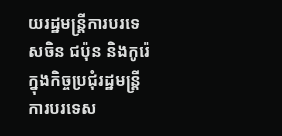យរដ្ឋមន្ត្រីការបរទេសចិន ជប៉ុន និងកូរ៉េ ក្នុងកិច្ចប្រជុំរដ្ឋមន្ត្រីការបរទេស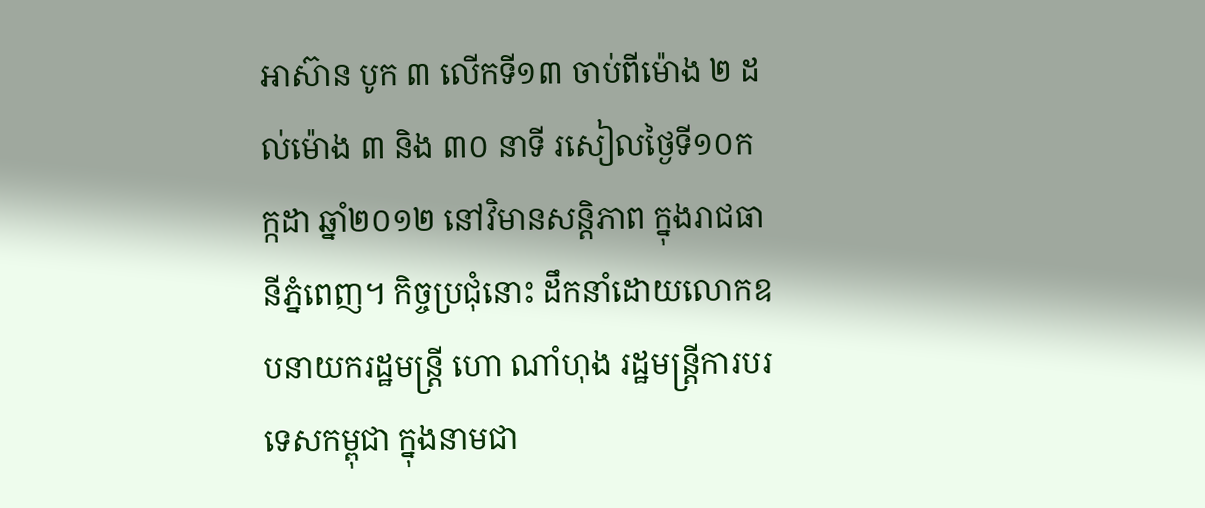អាស៊ាន បូក ៣ លើកទី១៣ ចាប់ពីម៉ោង ២ ដល់ម៉ោង ៣ និង ៣០ នាទី រសៀលថ្ងៃទី១០កក្កដា ឆ្នាំ២០១២ នៅវិមានសន្តិភាព ក្នុងរាជធានីភ្នំពេញ។ កិច្ចប្រជុំនោះ ដឹកនាំដោយលោកឧបនាយករដ្ឋមន្ត្រី ហោ ណាំហុង រដ្ឋមន្ត្រីការបរទេសកម្ពុជា ក្នុងនាមជា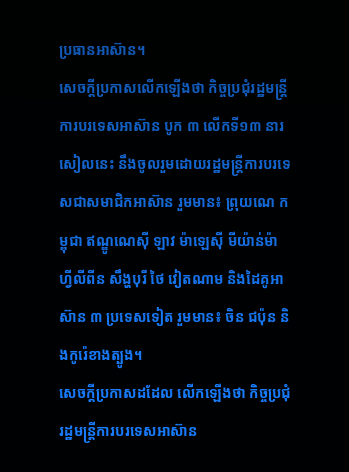ប្រធានអាស៊ាន។
សេចក្តីប្រកាសលើកឡើងថា កិច្ចប្រជុំរដ្ឋមន្ត្រីការបរទេសអាស៊ាន បូក ៣ លើកទី១៣ នារសៀលនេះ នឹងចូលរួមដោយរដ្ឋមន្ត្រីការបរទេសជាសមាជិកអាស៊ាន រួមមាន៖ ព្រុយណេ កម្ពុជា ឥណ្ឌូណេស៊ី ឡាវ ម៉ាឡេស៊ី មីយ៉ាន់ម៉ា ហ្វីលីពីន សឹង្ហបុរី ថៃ វៀតណាម និងដៃគូអាស៊ាន ៣ ប្រទេសទៀត រួមមាន៖ ចិន ជប៉ុន និងកូរ៉េខាងត្បូង។
សេចក្តីប្រកាសដដែល លើកឡើងថា កិច្ចប្រជុំរដ្ឋមន្ត្រីការបរទេសអាស៊ាន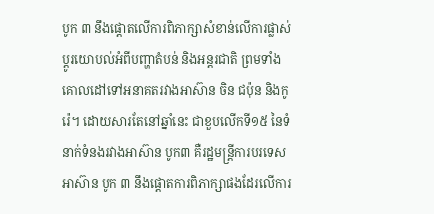បូក ៣ នឹងផ្តោតលើការពិភាក្សាសំខាន់លើការផ្លាស់ប្តូរយោបល់អំពីបញ្ហាតំបន់ និងអន្តរជាតិ ព្រមទាំងគោលដៅទៅអនាគតរវាងអាស៊ាន ចិន ជប៉ុន និងកូរ៉េ។ ដោយសារតែនៅឆ្នាំនេះ ជាខួបលើកទី១៥ នៃទំនាក់ទំនងរវាងអាស៊ាន បូក៣ គឺរដ្ឋមន្ត្រីការបរទេសអាស៊ាន បូក ៣ នឹងផ្តោតការពិភាក្សាផងដែរលើការ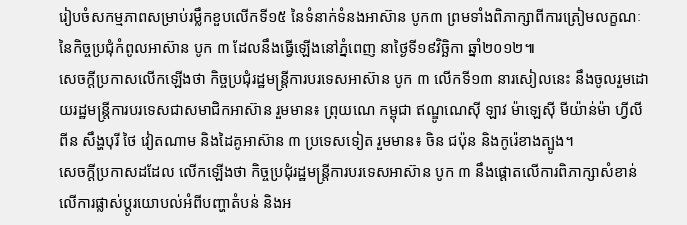រៀបចំសកម្មភាពសម្រាប់រម្លឹកខួបលើកទី១៥ នៃទំនាក់ទំនងអាស៊ាន បូក៣ ព្រមទាំងពិភាក្សាពីការត្រៀមលក្ខណៈនៃកិច្ចប្រជុំកំពូលអាស៊ាន បូក ៣ ដែលនឹងធ្វើឡើងនៅភ្នំពេញ នាថ្ងៃទី១៩វិច្ឆិកា ឆ្នាំ២០១២៕
សេចក្តីប្រកាសលើកឡើងថា កិច្ចប្រជុំរដ្ឋមន្ត្រីការបរទេសអាស៊ាន បូក ៣ លើកទី១៣ នារសៀលនេះ នឹងចូលរួមដោយរដ្ឋមន្ត្រីការបរទេសជាសមាជិកអាស៊ាន រួមមាន៖ ព្រុយណេ កម្ពុជា ឥណ្ឌូណេស៊ី ឡាវ ម៉ាឡេស៊ី មីយ៉ាន់ម៉ា ហ្វីលីពីន សឹង្ហបុរី ថៃ វៀតណាម និងដៃគូអាស៊ាន ៣ ប្រទេសទៀត រួមមាន៖ ចិន ជប៉ុន និងកូរ៉េខាងត្បូង។
សេចក្តីប្រកាសដដែល លើកឡើងថា កិច្ចប្រជុំរដ្ឋមន្ត្រីការបរទេសអាស៊ាន បូក ៣ នឹងផ្តោតលើការពិភាក្សាសំខាន់លើការផ្លាស់ប្តូរយោបល់អំពីបញ្ហាតំបន់ និងអ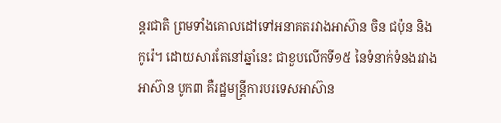ន្តរជាតិ ព្រមទាំងគោលដៅទៅអនាគតរវាងអាស៊ាន ចិន ជប៉ុន និងកូរ៉េ។ ដោយសារតែនៅឆ្នាំនេះ ជាខួបលើកទី១៥ នៃទំនាក់ទំនងរវាងអាស៊ាន បូក៣ គឺរដ្ឋមន្ត្រីការបរទេសអាស៊ាន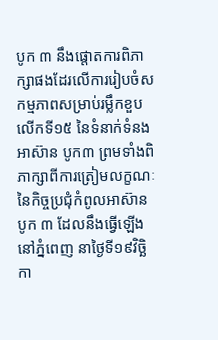បូក ៣ នឹងផ្តោតការពិភាក្សាផងដែរលើការរៀបចំសកម្មភាពសម្រាប់រម្លឹកខួបលើកទី១៥ នៃទំនាក់ទំនងអាស៊ាន បូក៣ ព្រមទាំងពិភាក្សាពីការត្រៀមលក្ខណៈនៃកិច្ចប្រជុំកំពូលអាស៊ាន បូក ៣ ដែលនឹងធ្វើឡើងនៅភ្នំពេញ នាថ្ងៃទី១៩វិច្ឆិកា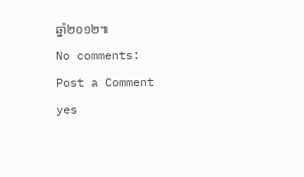ឆ្នាំ២០១២៕
No comments:
Post a Comment
yes